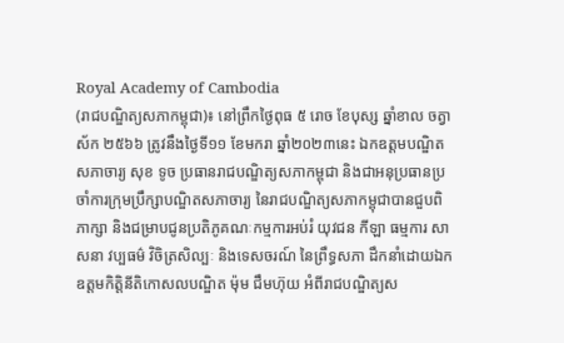Royal Academy of Cambodia
(រាជបណ្ឌិត្យសភាកម្ពុជា)៖ នៅព្រឹកថ្ងៃពុធ ៥ រោច ខែបុស្ស ឆ្នាំខាល ចត្វាស័ក ២៥៦៦ ត្រូវនឹងថ្ងៃទី១១ ខែមករា ឆ្នាំ២០២៣នេះ ឯកឧត្ដមបណ្ឌិតសភាចារ្យ សុខ ទូច ប្រធានរាជបណ្ឌិត្យសភាកម្ពុជា និងជាអនុប្រធានប្រចាំការក្រុមប្រឹក្សាបណ្ឌិតសភាចារ្យ នៃរាជបណ្ឌិត្យសភាកម្ពុជាបានជួបពិភាក្សា និងជម្រាបជូនប្រតិភូគណៈកម្មការអប់រំ យុវជន កីឡា ធម្មការ សាសនា វប្បធម៌ វិចិត្រសិល្បៈ និងទេសចរណ៍ នៃព្រឹទ្ធសភា ដឹកនាំដោយឯកឧត្ដមកិត្តិនីតិកោសលបណ្ឌិត ម៉ុម ជឹមហ៊ុយ អំពីរាជបណ្ឌិត្យស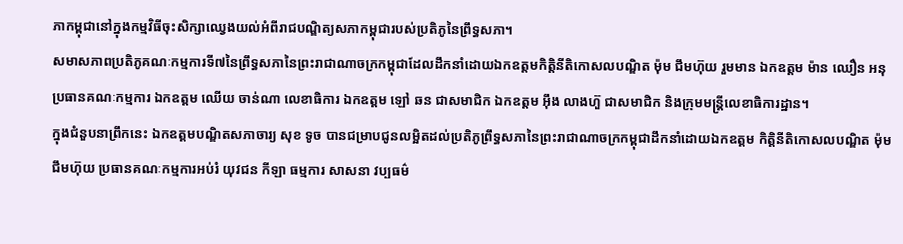ភាកម្ពុជានៅក្នុងកម្មវិធីចុះសិក្សាឈ្វេងយល់អំពីរាជបណ្ឌិត្យសភាកម្ពុជារបស់ប្រតិភូនៃព្រឹទ្ធសភា។
សមាសភាពប្រតិភូគណៈកម្មការទី៧នៃព្រឹទ្ធសភានៃព្រះរាជាណាចក្រកម្ពុជាដែលដឹកនាំដោយឯកឧត្ដមកិត្តិនីតិកោសលបណ្ឌិត ម៉ុម ជឹមហ៊ុយ រួមមាន ឯកឧត្ដម ម៉ាន ឈឿន អនុប្រធានគណៈកម្មការ ឯកឧត្ដម ឈើយ ចាន់ណា លេខាធិការ ឯកឧត្ដម ឡៅ ឆន ជាសមាជិក ឯកឧត្ដម អ៊ឹង លាងហ៊ួ ជាសមាជិក និងក្រុមមន្ត្រីលេខាធិការដ្ឋាន។
ក្នុងជំនួបនាព្រឹកនេះ ឯកឧត្ដមបណ្ឌិតសភាចារ្យ សុខ ទូច បានជម្រាបជូនលម្អិតដល់ប្រតិភូព្រឹទ្ធសភានៃព្រះរាជាណាចក្រកម្ពុជាដឹកនាំដោយឯកឧត្ដម កិត្តិនីតិកោសលបណ្ឌិត ម៉ុម ជឹមហ៊ុយ ប្រធានគណៈកម្មការអប់រំ យុវជន កីឡា ធម្មការ សាសនា វប្បធម៌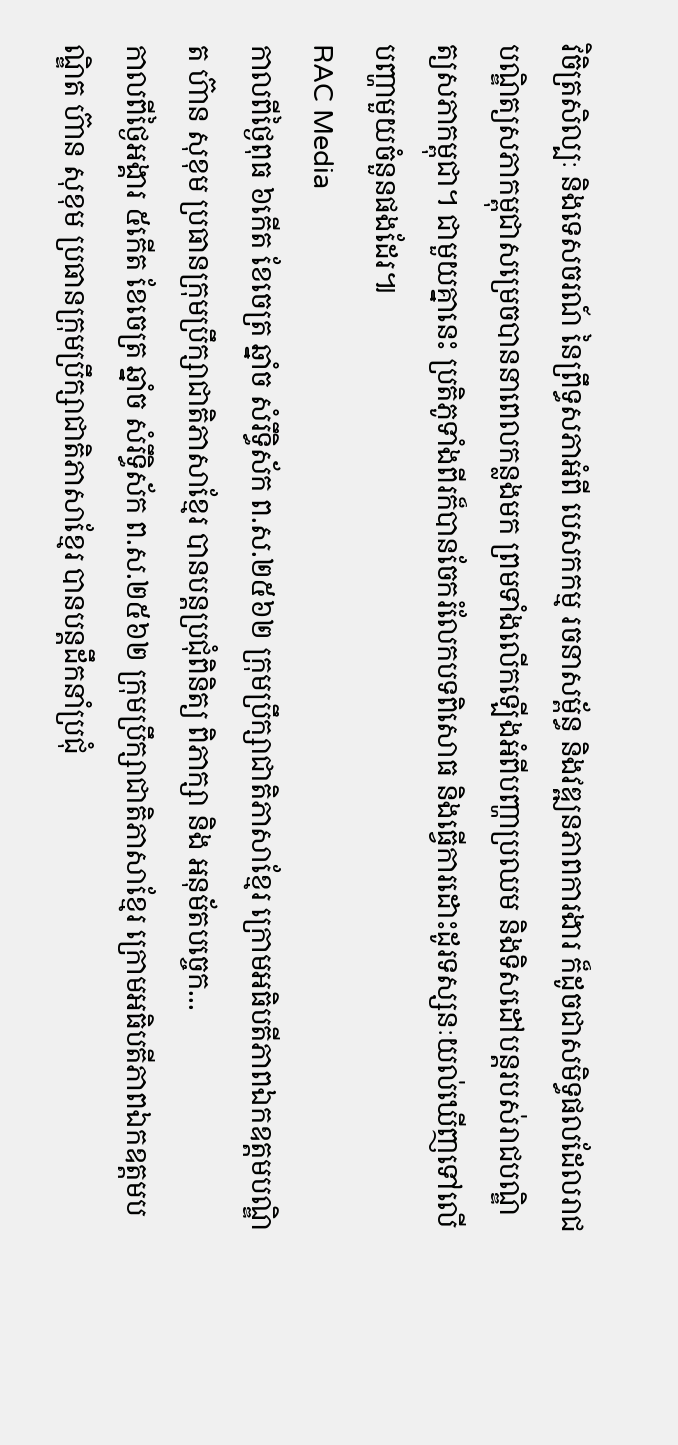វិចិត្រសិល្បៈ និងទេសចរណ៍ នៃព្រឹទ្ធសភាអំពី បេសកកម្ម រចនាសម្ព័ន្ធ និងវឌ្ឍនភាពការងារ ក៏ដូចជាសមិទ្ធផលដែលរាជបណ្ឌិត្យសភាកម្ពុជាសម្រេចបាននាពេលកន្លងមក ព្រមទាំងលើកឡើងអំពីបញ្ហាប្រឈម និងទិសដៅបន្តរបស់រាជបណ្ឌិត្យសភាកម្ពុជា។ ជាមួយគ្នានេះ ប្រតិភូទាំងពីរក៏បានចែករំលែកបទពិសោធ និងធ្វើការដោះដូរទស្សនៈយល់ឃើញទៅលើបញ្ហាមួយចំនួនផងដែរ៕
RAC Media
កាលពីថ្ងៃពុធ ៦កេីត ខែចេត្រ ឆ្នាំច សំរឹទ្ធិស័ក ព.ស.២៥៦២ ក្រុមប្រឹក្សាជាតិភាសាខ្មែរ ក្រោមអធិបតីភាពឯកឧត្តមបណ្ឌិត ហ៊ាន សុខុម ប្រធានក្រុមប្រឹក្សាជាតិភាសាខ្មែរ បានបន្តប្រជុំពិនិត្យ ពិភាក្សា និង អនុម័តបច្ចេក...
កាលពីថ្ងៃអង្គារ ៥កេីត ខែចេត្រ ឆ្នាំច សំរឹទ្ធិស័ក ព.ស.២៥៦២ ក្រុមប្រឹក្សាជាតិភាសាខ្មែរ ក្រោមអធិបតីភាពឯកឧត្តមបណ្ឌិត ហ៊ាន សុខុម ប្រធានក្រុមប្រឹក្សាជាតិភាសាខ្មែរ បានបន្តដឹកនាំប្រជុំ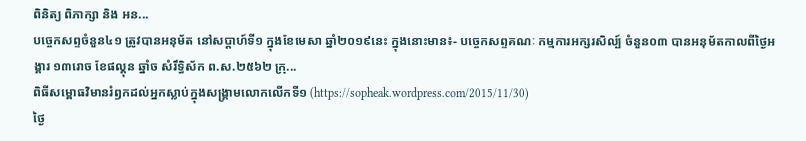ពិនិត្យ ពិភាក្សា និង អន...
បច្ចេកសព្ទចំនួន៤១ ត្រូវបានអនុម័ត នៅសប្តាហ៍ទី១ ក្នុងខែមេសា ឆ្នាំ២០១៩នេះ ក្នុងនោះមាន៖- បច្ចេកសព្ទគណៈ កម្មការអក្សរសិល្ប៍ ចំនួន០៣ បានអនុម័តកាលពីថ្ងៃអង្គារ ១៣រោច ខែផល្គុន ឆ្នាំច សំរឹទ្ធិស័ក ព.ស.២៥៦២ ក្រុ...
ពិធីសម្ពោធវិមានរំឭកដល់អ្នកស្លាប់ក្នុងសង្គ្រាមលោកលើកទី១ (https://sopheak.wordpress.com/2015/11/30)
ថ្ងៃ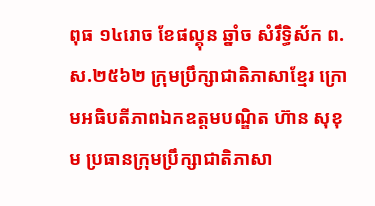ពុធ ១៤រោច ខែផល្គុន ឆ្នាំច សំរឹទ្ធិស័ក ព.ស.២៥៦២ ក្រុមប្រឹក្សាជាតិភាសាខ្មែរ ក្រោមអធិបតីភាពឯកឧត្តមបណ្ឌិត ហ៊ាន សុខុម ប្រធានក្រុមប្រឹក្សាជាតិភាសា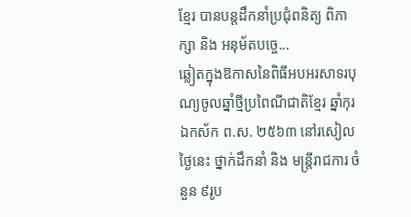ខ្មែរ បានបន្តដឹកនាំប្រជុំពនិត្យ ពិភាក្សា និង អនុម័តបច្ចេ...
ឆ្លៀតក្នុងឱកាសនៃពិធីអបអរសាទរបុណ្យចូលឆ្នាំថ្មីប្រពៃណីជាតិខ្មែរ ឆ្នាំកុរ ឯកស័ក ព.ស. ២៥៦៣ នៅរសៀលថ្ងៃនេះ ថ្នាក់ដឹកនាំ និង មន្ត្រីរាជការ ចំនួន ៩រូប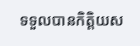ទទួលបានកិត្តិយស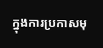ក្នុងការប្រកាសមុ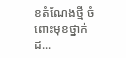ខតំណែងថ្មី ចំពោះមុខថ្នាក់ដ...